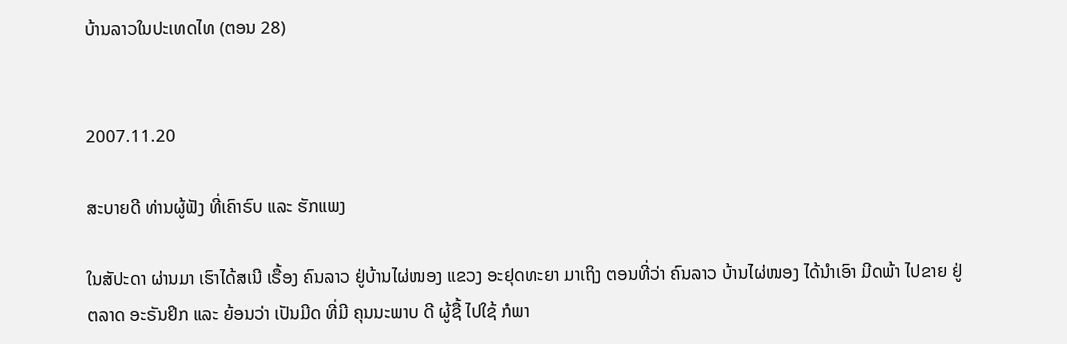ບ້ານລາວໃນປະເທດໄທ (ຕອນ 28)


2007.11.20

ສະບາຍດີ ທ່ານຜູ້ຟັງ ທີ່ເຄົາຣົບ ແລະ ຮັກແພງ

ໃນສັປະດາ ຜ່ານມາ ເຮົາໄດ້ສເນີ ເຣື້ອງ ຄົນລາວ ຢູ່ບ້ານໄຜ່ໜອງ ແຂວງ ອະຢຸດທະຍາ ມາເຖິງ ຕອນທີ່ວ່າ ຄົນລາວ ບ້ານໄຜ່ໜອງ ໄດ້ນຳເອົາ ມີດພ້າ ໄປຂາຍ ຢູ່ຕລາດ ອະຣັນຢິກ ແລະ ຍ້ອນວ່າ ເປັນມີດ ທີ່ມີ ຄຸນນະພາບ ດີ ຜູ້ຊື້ ໄປໃຊ້ ກໍພາ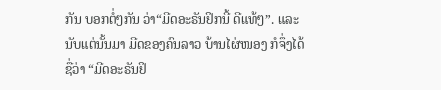ກັນ ບອກຕໍ່ໆກັນ ວ່າ“ມີດອະຣັນຢິກນີ້ ດີແທ້ໆ”. ແລະນັບແຕ່ນັ້ນມາ ມີດຂອງຄົນລາວ ບ້ານໄຜ່ໜອງ ກໍຈຶ່ງໄດ້ຊື່ວ່າ “ມີດອະຣັນຢິ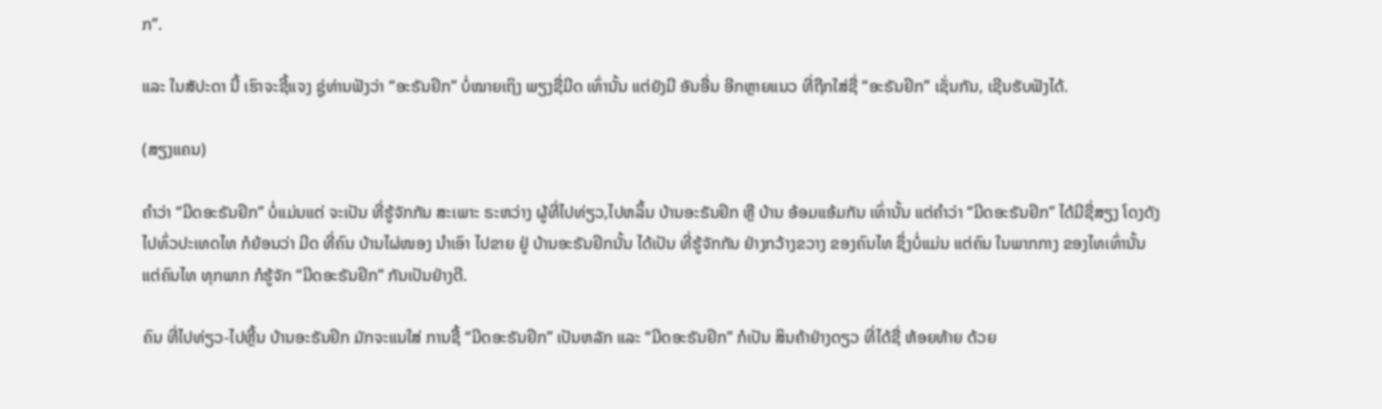ກ”.

ແລະ ໃນສັປະດາ ນີ້ ເຮົາຈະຊີ້ແຈງ ຊູ່ທ່ານຟັງວ່າ “ອະຣັນຢິກ” ບໍ່ໝາຍເຖິງ ພຽງຊື່ມີດ ເທົ່ານັ້ນ ແຕ່ຍັງມີ ອັນອື່ນ ອີກຫຼາຍແນວ ທີ່ຖືກໃສ່ຊື່ “ອະຣັນຢິກ” ເຊັ່ນກັນ, ເຊີນຮັບຟັງໄດ້.

(ສຽງແຄນ)

ຄຳວ່າ “ມີດອະຣັນຢິກ” ບໍ່ແມ່ນແຕ່ ຈະເປັນ ທີ່ຮູ້ຈັກກັນ ສະເພາະ ຣະຫວ່າງ ຜູ້ທີ່ໄປທ່ຽວ,ໄປຫລິ້ນ ບ້ານອະຣັນຢິກ ຫຼື ບ້ານ ອ້ອມແອ້ມກັນ ເທົ່ານັ້ນ ແຕ່ຄຳວ່າ “ມີດອະຣັນຢິກ” ໄດ້ມີຊື່ສຽງ ໂດງດັງ ໄປທົ່ວປະເທດໄທ ກໍຍ້ອນວ່າ ມີດ ທີ່ຄົນ ບ້ານໄຜ່ໜອງ ນຳເອົາ ໄປຂາຍ ຢູ່ ບ້ານອະຣັນຢິກນັ້ນ ໄດ້ເປັນ ທີ່ຮູ້ຈັກກັນ ຢ່າງກວ້າງຂວາງ ຂອງຄົນໄທ ຊຶ່ງບໍ່ແມ່ນ ແຕ່ຄົນ ໃນພາກກາງ ຂອງໄທເທົ່ານັ້ນ ແຕ່ຄົນໄທ ທຸກພາກ ກໍຮູ້ຈັກ “ມີດອະຣັນຢິກ” ກັນເປັນຢ່າງດີ.

ຄົນ ທີ່ໄປທ່ຽວ-ໄປຫຼີ້ນ ບ້ານອະຣັນຢິກ ມັກຈະແນໃສ່ ການຊື້ “ມີດອະຣັນຢິກ” ເປັນຫລັກ ແລະ “ມີດອະຣັນຢິກ” ກໍເປັນ ສິນຄ້າຢ່າງດຽວ ທີ່ໄດ້ຊື່ ຫ້ອຍທ້າຍ ດ້ວຍ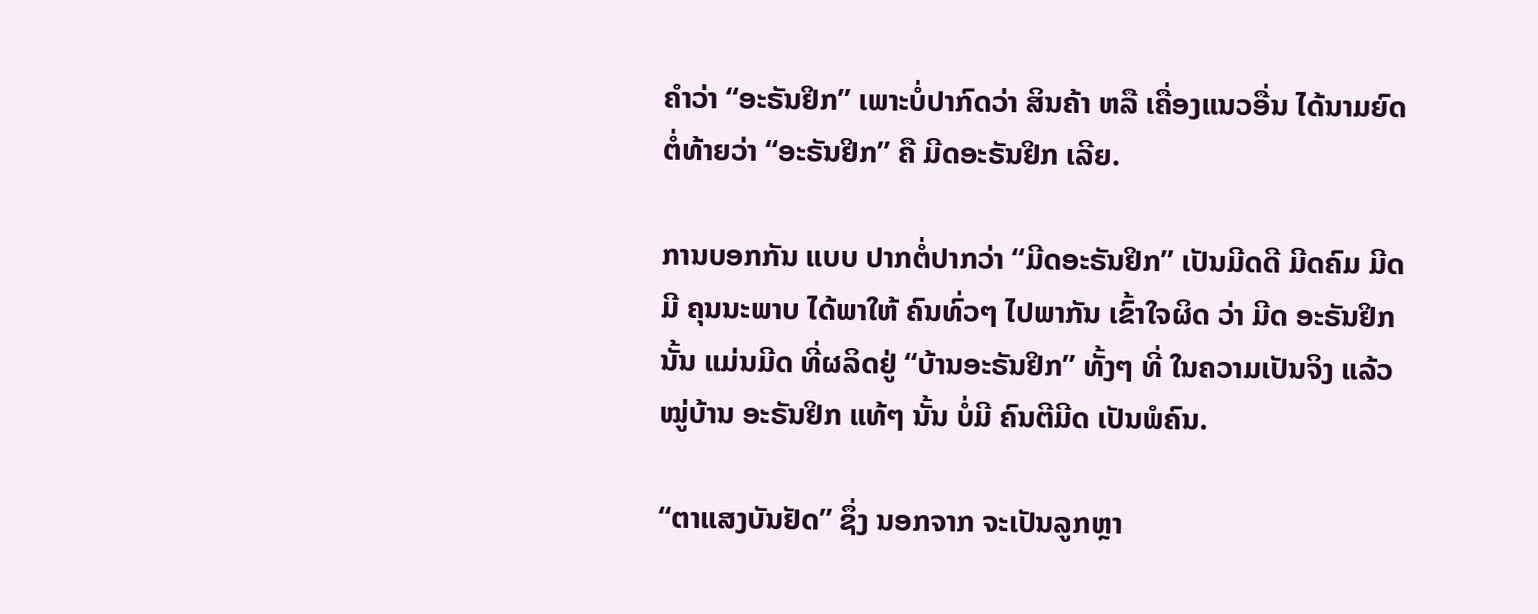ຄຳວ່າ “ອະຣັນຢິກ” ເພາະບໍ່ປາກົດວ່າ ສິນຄ້າ ຫລື ເຄື່ອງແນວອື່ນ ໄດ້ນາມຍົດ ຕໍ່ທ້າຍວ່າ “ອະຣັນຢິກ” ຄື ມີດອະຣັນຢິກ ເລີຍ.

ການບອກກັນ ແບບ ປາກຕໍ່ປາກວ່າ “ມີດອະຣັນຢິກ” ເປັນມີດດີ ມີດຄົມ ມີດ ມີ ຄຸນນະພາບ ໄດ້ພາໃຫ້ ຄົນທົ່ວໆ ໄປພາກັນ ເຂົ້າໃຈຜິດ ວ່າ ມີດ ອະຣັນຢິກ ນັ້ນ ແມ່ນມີດ ທີ່ຜລິດຢູ່ “ບ້ານອະຣັນຢິກ” ທັ້ງໆ ທີ່ ໃນຄວາມເປັນຈິງ ແລ້ວ ໝູ່ບ້ານ ອະຣັນຢິກ ແທ້ໆ ນັ້ນ ບໍ່ມີ ຄົນຕີມີດ ເປັນພໍຄົນ.

“ຕາແສງບັນຢັດ” ຊຶ່ງ ນອກຈາກ ຈະເປັນລູກຫຼາ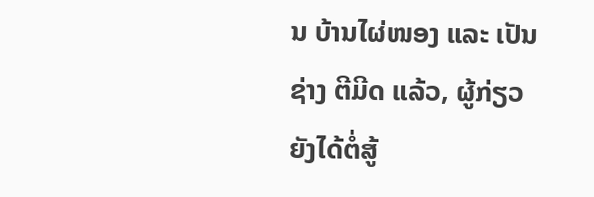ນ ບ້ານໄຜ່ໜອງ ແລະ ເປັນຊ່າງ ຕີມີດ ແລ້ວ, ຜູ້ກ່ຽວ ຍັງໄດ້ຕໍ່ສູ້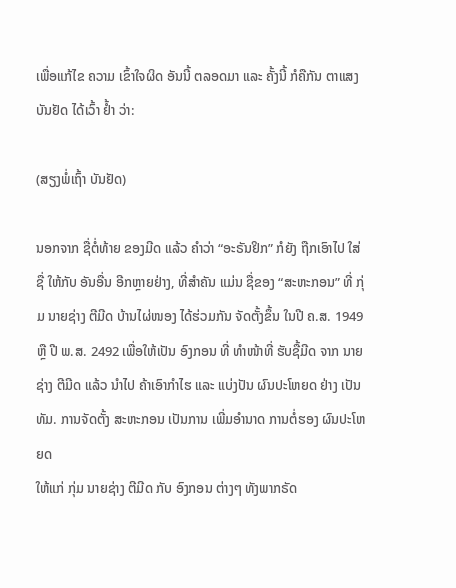ເພື່ອແກ້ໄຂ ຄວາມ ເຂົ້າໃຈຜິດ ອັນນີ້ ຕລອດມາ ແລະ ຄັ້ງນີ້ ກໍຄືກັນ ຕາແສງ ບັນຢັດ ໄດ້ເວົ້າ ຢ້ຳ ວ່າ:

(ສຽງພໍ່ເຖົ້າ ບັນຢັດ)

ນອກຈາກ ຊື່ຕໍ່ທ້າຍ ຂອງມີດ ແລ້ວ ຄຳວ່າ “ອະຣັນຢິກ” ກໍຍັງ ຖືກເອົາໄປ ໃສ່ຊື່ ໃຫ້ກັບ ອັນອື່ນ ອີກຫຼາຍຢ່າງ, ທີ່ສຳຄັນ ແມ່ນ ຊື່ຂອງ “ສະຫະກອນ” ທີ່ ກຸ່ມ ນາຍຊ່າງ ຕີມີດ ບ້ານໄຜ່ໜອງ ໄດ້ຮ່ວມກັນ ຈັດຕັ້ງຂຶ້ນ ໃນປີ ຄ.ສ. 1949 ຫຼື ປີ ພ.ສ. 2492 ເພື່ອໃຫ້ເປັນ ອົງກອນ ທີ່ ທຳໜ້າທີ່ ຮັບຊື້ມີດ ຈາກ ນາຍຊ່າງ ຕີມີດ ແລ້ວ ນຳໄປ ຄ້າເອົາກຳໄຮ ແລະ ແບ່ງປັນ ຜົນປະໂຫຍດ ຢ່າງ ເປັນທັມ. ການຈັດຕັ້ງ ສະຫະກອນ ເປັນການ ເພີ່ມອຳນາດ ການຕໍ່ຮອງ ຜົນປະໂຫຍດ
ໃຫ້ແກ່ ກຸ່ມ ນາຍຊ່າງ ຕີມີດ ກັບ ອົງກອນ ຕ່າງໆ ທັງພາກຣັດ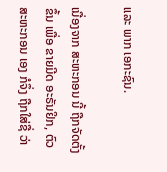ແລະ ພາກ ເອກະຊົນ.

ເນື່ອງຈາກ ສະຫະກອນ ນີ້ ຖືກຈັດຕັ້ງຂຶ້ນ ເພື່ອ ຂາຍມີດ ອະຣັນຢິກ, ຕົວ ສະຫະກອນ ເອງ ກໍຈຶ່ງ ຖືກໃສ່ຊື່ ວ່າ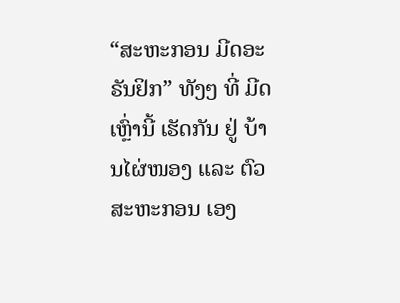“ສະຫະກອນ ມີດອະຣັນຢິກ” ທັງໆ ທີ່ ມີດເຫຼົ່ານີ້ ເຮັດກັນ ຢູ່ ບ້ານໄຜ່ໜອງ ແລະ ຕົວສະຫະກອນ ເອງ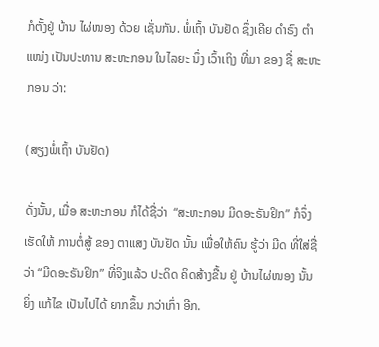ກໍຕັ້ງຢູ່ ບ້ານ ໄຜ່ໜອງ ດ້ວຍ ເຊັ່ນກັນ. ພໍ່ເຖົ້າ ບັນຢັດ ຊຶ່ງເຄີຍ ດຳຣົງ ຕຳແໜ່ງ ເປັນປະທານ ສະຫະກອນ ໃນໄລຍະ ນຶ່ງ ເວົ້າເຖິງ ທີ່ມາ ຂອງ ຊື່ ສະຫະກອນ ວ່າ:

(ສຽງພໍ່ເຖົ້າ ບັນຢັດ)

ດັ່ງນັ້ນ, ເມື່ອ ສະຫະກອນ ກໍໄດ້ຊື່ວ່າ  “ສະຫະກອນ ມີດອະຣັນຢິກ” ກໍຈຶ່ງ ເຮັດໃຫ້ ການຕໍ່ສູ້ ຂອງ ຕາແສງ ບັນຢັດ ນັ້ນ ເພື່ອໃຫ້ຄົນ ຮູ້ວ່າ ມີດ ທີ່ໃສ່ຊື່ວ່າ “ມີດອະຣັນຢິກ” ທີ່ຈິງແລ້ວ ປະດິດ ຄິດສ້າງຂື້ນ ຢູ່ ບ້ານໄຜ່ໜອງ ນັ້ນ ຍິ່ງ ແກ້ໄຂ ເປັນໄປໄດ້ ຍາກຂຶ້ນ ກວ່າເກົ່າ ອີກ.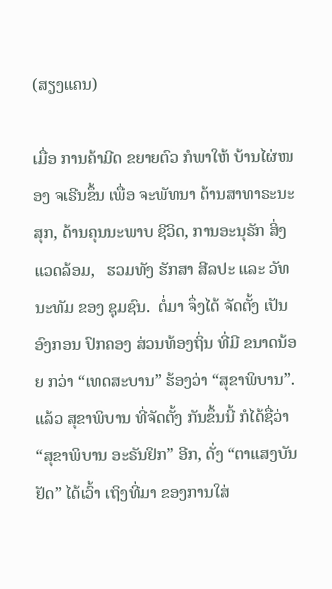(ສຽງແຄນ)

ເມື່ອ ການຄ້າມີດ ຂຍາຍຕົວ ກໍພາໃຫ້ ບ້ານໄຜ່ໜອງ ຈເຣີນຂຶ້ນ ເພື່ອ ຈະພັທນາ ດ້ານສາທາຣະນະສຸກ, ດ້ານຄຸນນະພາບ ຊີວິດ, ການອະນຸຣັກ ສິ່ງແວດລ້ອມ,   ຮວມທັງ ຮັກສາ ສີລປະ ແລະ ວັທນະທັມ ຂອງ ຊຸມຊົນ.  ຕໍ່ມາ ຈຶ່ງໄດ້ ຈັດຕັ້ງ ເປັນອົງກອນ ປົກຄອງ ສ່ວນທ້ອງຖິ່ນ ທີ່ມີ ຂນາດນ້ອຍ ກວ່າ “ເທດສະບານ” ຮ້ອງວ່າ “ສຸຂາພິບານ”. ແລ້ວ ສຸຂາພິບານ ທີ່ຈັດຕັ້ງ ກັນຂຶ້ນນີ້ ກໍໄດ້ຊື່ວ່າ “ສຸຂາພິບານ ອະຣັນຢິກ” ອີກ, ດັ່ງ “ຕາແສງບັນຢັດ” ໄດ້ເວົ້າ ເຖິງທີ່ມາ ຂອງການໃສ່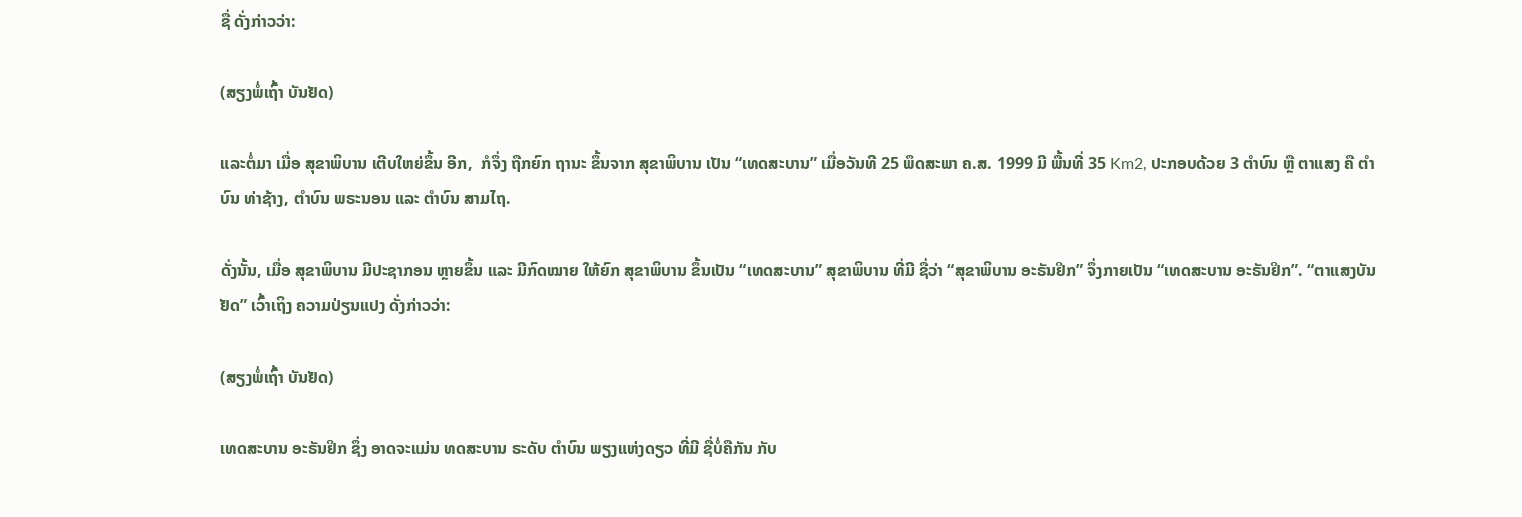ຊື່ ດັ່ງກ່າວວ່າ:

(ສຽງພໍ່ເຖົ້າ ບັນຢັດ)

ແລະຕໍ່ມາ ເມື່ອ ສຸຂາພິບານ ເຕີບໃຫຍ່ຂຶ້ນ ອີກ,  ກໍຈຶ່ງ ຖືກຍົກ ຖານະ ຂຶ້ນຈາກ ສຸຂາພິບານ ເປັນ “ເທດສະບານ” ເມື່ອວັນທີ 25 ພຶດສະພາ ຄ.ສ. 1999 ມີ ພື້ນທີ່ 35 Km2, ປະກອບດ້ວຍ 3 ຕຳບົນ ຫຼື ຕາແສງ ຄື ຕຳບົນ ທ່າຊ້າງ, ຕຳບົນ ພຣະນອນ ແລະ ຕຳບົນ ສາມໄຖ.

ດັ່ງນັ້ນ, ເມື່ອ ສຸຂາພິບານ ມີປະຊາກອນ ຫຼາຍຂຶ້ນ ແລະ ມີກົດໝາຍ ໃຫ້ຍົກ ສຸຂາພິບານ ຂຶ້ນເປັນ “ເທດສະບານ” ສຸຂາພິບານ ທີ່ມີ ຊື່ວ່າ “ສຸຂາພິບານ ອະຣັນຢິກ” ຈຶ່ງກາຍເປັນ “ເທດສະບານ ອະຣັນຢິກ”. “ຕາແສງບັນຢັດ” ເວົ້າເຖິງ ຄວາມປ່ຽນແປງ ດັ່ງກ່າວວ່າ:

(ສຽງພໍ່ເຖົ້າ ບັນຢັດ)

ເທດສະບານ ອະຣັນຢິກ ຊຶ່ງ ອາດຈະແມ່ນ ທດສະບານ ຣະດັບ ຕຳບົນ ພຽງແຫ່ງດຽວ ທີ່ມີ ຊື່ບໍ່ຄືກັນ ກັບ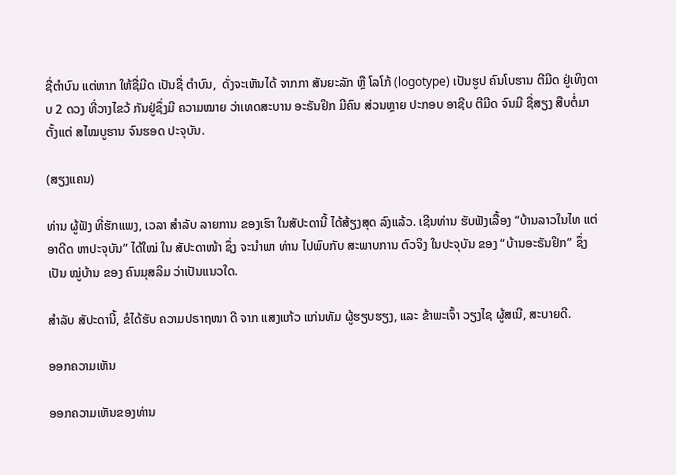ຊື່ຕຳບົນ ແຕ່ຫາກ ໃຫ້ຊື່ມີດ ເປັນຊື່ ຕຳບົນ,  ດັ່ງຈະເຫັນໄດ້ ຈາກກາ ສັນຍະລັກ ຫຼື ໂລໂກ້ (logotype) ເປັນຮູປ ຄົນໂບຮານ ຕີມີດ ຢູ່ເທິງດາບ 2 ດວງ ທີ່ວາງໄຂວ້ ກັນຢູ່ຊຶ່ງມີ ຄວາມໝາຍ ວ່າເທດສະບານ ອະຣັນຢິກ ມີຄົນ ສ່ວນຫຼາຍ ປະກອບ ອາຊີບ ຕີມີດ ຈົນມີ ຊື່ສຽງ ສືບຕໍ່ມາ ຕັ້ງແຕ່ ສໄໝບູຮານ ຈົນຮອດ ປະຈຸບັນ.

(ສຽງແຄນ)

ທ່ານ ຜູ້ຟັງ ທີ່ຮັກແພງ, ເວລາ ສຳລັບ ລາຍການ ຂອງເຮົາ ໃນສັປະດານີ້ ໄດ້ສ້ຽງສຸດ ລົງແລ້ວ. ເຊີນທ່ານ ຮັບຟັງເລື້ອງ “ບ້ານລາວໃນໄທ ແຕ່ອາດີດ ຫາປະຈຸບັນ” ໄດ້ໃໝ່ ໃນ ສັປະດາໜ້າ ຊຶ່ງ ຈະນຳພາ ທ່ານ ໄປພົບກັບ ສະພາບການ ຕົວຈິງ ໃນປະຈຸບັນ ຂອງ “ບ້ານອະຣັນຢິກ” ຊຶ່ງເປັນ ໝູ່ບ້ານ ຂອງ ຄົນມຸສລິມ ວ່າເປັນແນວໃດ.

ສຳລັບ ສັປະດານີ້, ຂໍໄດ້ຮັບ ຄວາມປຣາຖໜາ ດີ ຈາກ ແສງແກ້ວ ແກ່ນທັມ ຜູ້ຮຽບຮຽງ, ແລະ ຂ້າພະເຈົ້າ ວຽງໄຊ ຜູ້ສເນີ, ສະບາຍດີ.

ອອກຄວາມເຫັນ

ອອກຄວາມເຫັນຂອງທ່ານ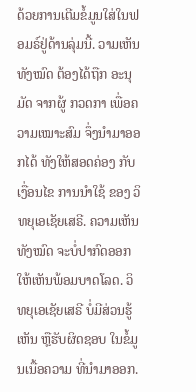ດ້ວຍການເຕີມຂໍ້ມູນໃສ່ໃນຟອມຣ໌ຢູ່ດ້ານລຸ່ມນີ້. ວາມເຫັນທັງໝົດ ຕ້ອງໄດ້ຖືກ ອະນຸມັດ ຈາກຜູ້ ກວດກາ ເພື່ອຄວາມເໝາະສົມ ຈຶ່ງນໍາມາອອກໄດ້ ທັງໃຫ້ສອດຄ່ອງ ກັບ ເງື່ອນໄຂ ການນຳໃຊ້ ຂອງ ວິທຍຸເອເຊັຍເສຣີ. ຄວາມເຫັນທັງໝົດ ຈະບໍ່ປາກົດອອກ ໃຫ້ເຫັນພ້ອມບາດໂລດ. ວິທຍຸເອເຊັຍເສຣີ ບໍ່ມີສ່ວນຮູ້ເຫັນ ຫຼືຮັບຜິດຊອບ ໃນຂໍ້ມູນເນື້ອຄວາມ ທີ່ນໍາມາອອກ.